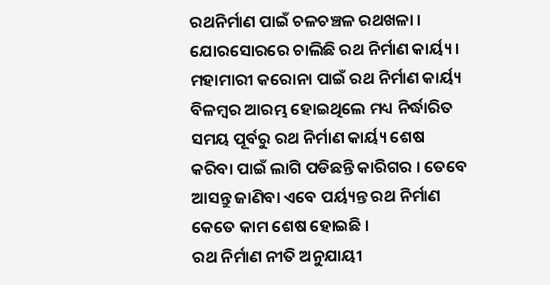ରଥନିର୍ମାଣ ପାଇଁ ଚଳଚଞ୍ଚଳ ରଥଖଳା । ଯୋରସୋରରେ ଚାଲିଛି ରଥ ନିର୍ମାଣ କାର୍ୟ୍ୟ । ମହାମାରୀ କରୋନା ପାଇଁ ରଥ ନିର୍ମାଣ କାର୍ୟ୍ୟ ବିଳମ୍ବର ଆରମ୍ଭ ହୋଇଥିଲେ ମଧ୍ୟ ନିର୍ଦ୍ଧାରିତ ସମୟ ପୂର୍ବରୁ ରଥ ନିର୍ମାଣ କାର୍ୟ୍ୟ ଶେଷ କରିବା ପାଇଁ ଲାଗି ପଡିଛନ୍ତି କାରିଗର । ତେବେ ଆସନ୍ତୁ ଜାଣିବା ଏବେ ପର୍ୟ୍ୟନ୍ତ ରଥ ନିର୍ମାଣ କେତେ କାମ ଶେଷ ହୋଇଛି ।
ରଥ ନିର୍ମାଣ ନୀତି ଅନୁଯାୟୀ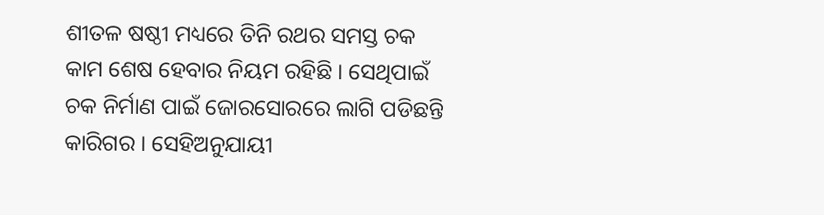ଶୀତଳ ଷଷ୍ଠୀ ମଧ୍ୟରେ ତିନି ରଥର ସମସ୍ତ ଚକ କାମ ଶେଷ ହେବାର ନିୟମ ରହିଛି । ସେଥିପାଇଁ ଚକ ନିର୍ମାଣ ପାଇଁ ଜୋରସୋରରେ ଲାଗି ପଡିଛନ୍ତି କାରିଗର । ସେହିଅନୁଯାୟୀ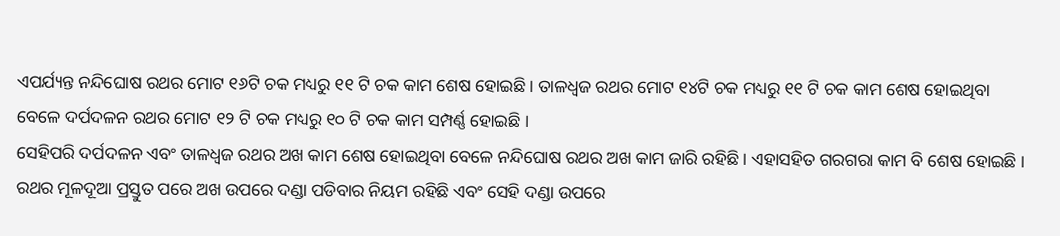ଏପର୍ଯ୍ୟନ୍ତ ନନ୍ଦିଘୋଷ ରଥର ମୋଟ ୧୬ଟି ଚକ ମଧ୍ୟରୁ ୧୧ ଟି ଚକ କାମ ଶେଷ ହୋଇଛି । ତାଳଧ୍ୱଜ ରଥର ମୋଟ ୧୪ଟି ଚକ ମଧ୍ୟରୁ ୧୧ ଟି ଚକ କାମ ଶେଷ ହୋଇଥିବା ବେଳେ ଦର୍ପଦଳନ ରଥର ମୋଟ ୧୨ ଟି ଚକ ମଧ୍ୟରୁ ୧୦ ଟି ଚକ କାମ ସମ୍ପର୍ଣ୍ଣ ହୋଇଛି ।
ସେହିପରି ଦର୍ପଦଳନ ଏବଂ ତାଳଧ୍ୱଜ ରଥର ଅଖ କାମ ଶେଷ ହୋଇଥିବା ବେଳେ ନନ୍ଦିଘୋଷ ରଥର ଅଖ କାମ ଜାରି ରହିଛି । ଏହାସହିତ ଗରଗରା କାମ ବି ଶେଷ ହୋଇଛି । ରଥର ମୂଳଦୂଆ ପ୍ରସ୍ତୁତ ପରେ ଅଖ ଉପରେ ଦଣ୍ଡା ପଡିବାର ନିୟମ ରହିଛି ଏବଂ ସେହି ଦଣ୍ଡା ଉପରେ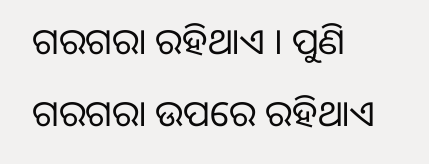ଗରଗରା ରହିଥାଏ । ପୁଣି ଗରଗରା ଉପରେ ରହିଥାଏ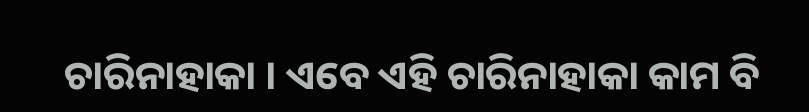ଚାରିନାହାକା । ଏବେ ଏହି ଚାରିନାହାକା କାମ ବି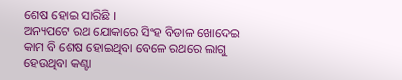ଶେଷ ହୋଇ ସାରିଛି ।
ଅନ୍ୟପଟେ ରଥ ଯୋକାରେ ସିଂହ ବିଡାଳ ଖୋଦେଇ କାମ ବି ଶେଷ ହୋଇଥିବା ବେଳେ ରଥରେ ଲାଗୁ ହେଉଥିବା କଣ୍ଟା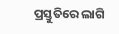ପ୍ରସ୍ତୁତିରେ ଲାଗି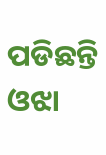ପଡିଛନ୍ତି ଓଝା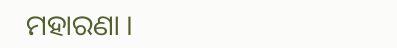ମହାରଣା ।